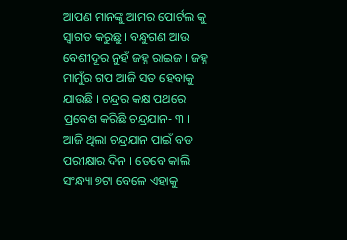ଆପଣ ମାନଙ୍କୁ ଆମର ପୋର୍ଟଲ କୁ ସ୍ୱାଗତ କରୁଛୁ । ବନ୍ଧୁଗଣ ଆଉ ବେଶୀଦୂର ନୁହଁ ଜହ୍ନ ରାଇଜ । ଜହ୍ନ ମାମୁଁର ଗପ ଆଜି ସତ ହେବାକୁ ଯାଉଛି । ଚନ୍ଦ୍ରର କକ୍ଷ ପଥରେ ପ୍ରବେଶ କରିଛି ଚନ୍ଦ୍ରଯାନ- ୩ । ଆଜି ଥିଲା ଚନ୍ଦ୍ରଯାନ ପାଇଁ ବଡ ପରୀକ୍ଷାର ଦିନ । ତେବେ କାଲି ସଂନ୍ଧ୍ୟା ୭ଟା ବେଳେ ଏହାକୁ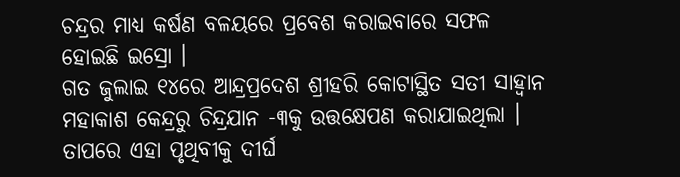ଚନ୍ଦ୍ରର ମାଧ୍ୟ କର୍ଷଣ ବଳୟରେ ପ୍ରବେଶ କରାଇବାରେ ସଫଳ ହୋଇଛି ଇସ୍ରୋ ।
ଗତ ଜୁଲାଇ ୧୪ରେ ଆନ୍ଦ୍ରପ୍ରଦେଶ ଶ୍ରୀହରି କୋଟାସ୍ଥିତ ସତୀ ସାହ୍ୱାନ ମହାକାଶ କେନ୍ଦ୍ରରୁ ଚିନ୍ଦ୍ରଯାନ -୩କୁ ଉତ୍ତକ୍ଷେପଣ କରାଯାଇଥିଲା । ତାପରେ ଏହା ପୃଥିବୀକୁ ଦୀର୍ଘ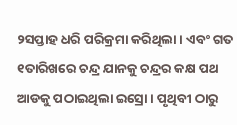୨ସପ୍ତାହ ଧରି ପରିକ୍ରମା କରିଥିଲା । ଏବଂ ଗତ ୧ତାରିଖରେ ଚନ୍ଦ୍ର ଯାନକୁ ଚନ୍ଦ୍ରର କକ୍ଷ ପଥ ଆଡକୁ ପଠାଇଥିଲା ଇସ୍ରୋ । ପୃଥିବୀ ଠାରୁ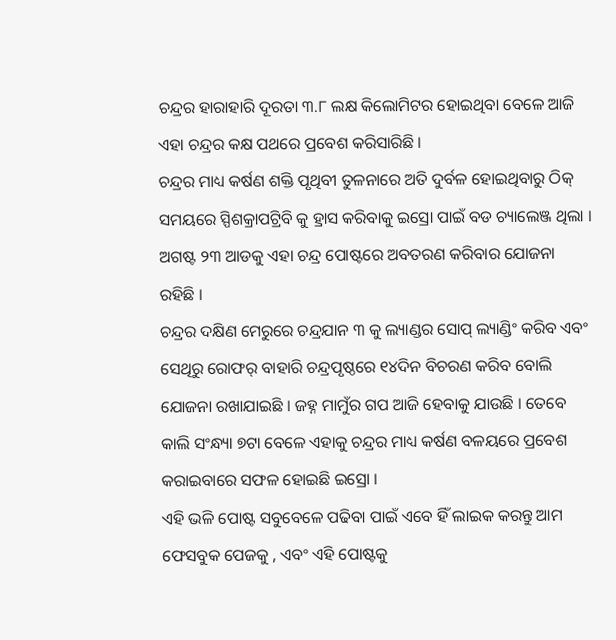ଚନ୍ଦ୍ରର ହାରାହାରି ଦୂରତା ୩.୮ ଲକ୍ଷ କିଲୋମିଟର ହୋଇଥିବା ବେଳେ ଆଜି ଏହା ଚନ୍ଦ୍ରର କକ୍ଷ ପଥରେ ପ୍ରବେଶ କରିସାରିଛି ।
ଚନ୍ଦ୍ରର ମାଧ୍ୟ କର୍ଷଣ ଶକ୍ତି ପୃଥିବୀ ତୁଳନାରେ ଅତି ଦୁର୍ବଳ ହୋଇଥିବାରୁ ଠିକ୍ ସମୟରେ ସ୍ପିଶକ୍ରାପଟ୍ରିବି କୁ ହ୍ରାସ କରିବାକୁ ଇସ୍ରୋ ପାଇଁ ବଡ ଚ୍ୟାଲେଞ୍ଜ ଥିଲା । ଅଗଷ୍ଟ ୨୩ ଆଡକୁ ଏହା ଚନ୍ଦ୍ର ପୋଷ୍ଟରେ ଅବତରଣ କରିବାର ଯୋଜନା ରହିଛି ।
ଚନ୍ଦ୍ରର ଦକ୍ଷିଣ ମେରୁରେ ଚନ୍ଦ୍ରଯାନ ୩ କୁ ଲ୍ୟାଣ୍ଡର ସୋପ୍ ଲ୍ୟାଣ୍ଡିଂ କରିବ ଏବଂ ସେଥିରୁ ରୋଫର୍ ବାହାରି ଚନ୍ଦ୍ରପୃଷ୍ଠରେ ୧୪ଦିନ ବିଚରଣ କରିବ ବୋଲି ଯୋଜନା ରଖାଯାଇଛି । ଜହ୍ନ ମାମୁଁର ଗପ ଆଜି ହେବାକୁ ଯାଉଛି । ତେବେ କାଲି ସଂନ୍ଧ୍ୟା ୭ଟା ବେଳେ ଏହାକୁ ଚନ୍ଦ୍ରର ମାଧ୍ୟ କର୍ଷଣ ବଳୟରେ ପ୍ରବେଶ କରାଇବାରେ ସଫଳ ହୋଇଛି ଇସ୍ରୋ ।
ଏହି ଭଳି ପୋଷ୍ଟ ସବୁବେଳେ ପଢିବା ପାଇଁ ଏବେ ହିଁ ଲାଇକ କରନ୍ତୁ ଆମ ଫେସବୁକ ପେଜକୁ , ଏବଂ ଏହି ପୋଷ୍ଟକୁ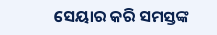ସେୟାର କରି ସମସ୍ତଙ୍କ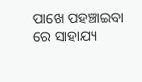ପାଖେ ପହଞ୍ଚାଇବା ରେ ସାହାଯ୍ୟ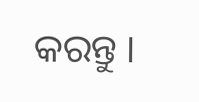କରନ୍ତୁ ।